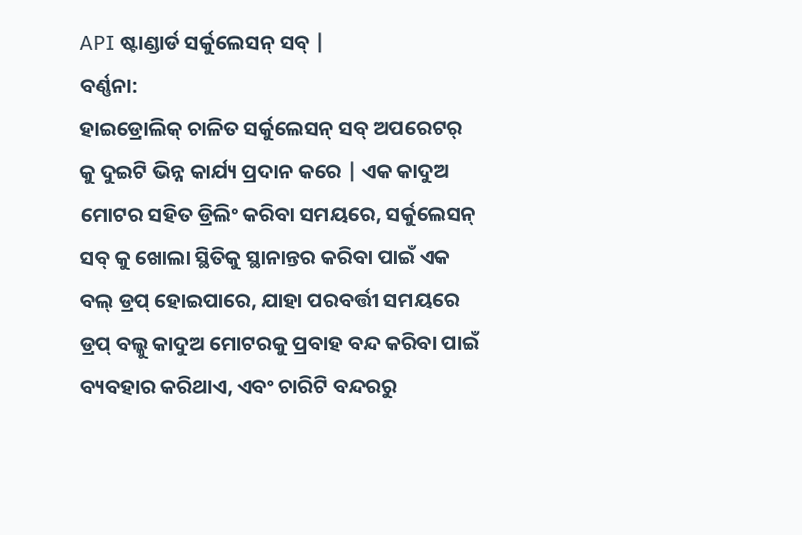API ଷ୍ଟାଣ୍ଡାର୍ଡ ସର୍କୁଲେସନ୍ ସବ୍ |
ବର୍ଣ୍ଣନା:
ହାଇଡ୍ରୋଲିକ୍ ଚାଳିତ ସର୍କୁଲେସନ୍ ସବ୍ ଅପରେଟର୍ କୁ ଦୁଇଟି ଭିନ୍ନ କାର୍ଯ୍ୟ ପ୍ରଦାନ କରେ | ଏକ କାଦୁଅ ମୋଟର ସହିତ ଡ୍ରିଲିଂ କରିବା ସମୟରେ, ସର୍କୁଲେସନ୍ ସବ୍ କୁ ଖୋଲା ସ୍ଥିତିକୁ ସ୍ଥାନାନ୍ତର କରିବା ପାଇଁ ଏକ ବଲ୍ ଡ୍ରପ୍ ହୋଇପାରେ, ଯାହା ପରବର୍ତ୍ତୀ ସମୟରେ ଡ୍ରପ୍ ବଲ୍କୁ କାଦୁଅ ମୋଟରକୁ ପ୍ରବାହ ବନ୍ଦ କରିବା ପାଇଁ ବ୍ୟବହାର କରିଥାଏ, ଏବଂ ଚାରିଟି ବନ୍ଦରରୁ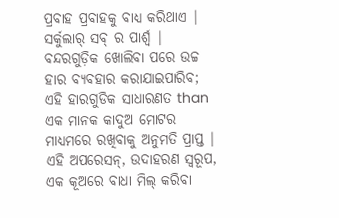ପ୍ରବାହ ପ୍ରବାହକୁ ବାଧ୍ୟ କରିଥାଏ | ସର୍କୁଲାର୍ ସବ୍ ର ପାର୍ଶ୍ୱ | ବନ୍ଦରଗୁଡ଼ିକ ଖୋଲିବା ପରେ ଉଚ୍ଚ ହାର ବ୍ୟବହାର କରାଯାଇପାରିବ; ଏହି ହାରଗୁଡିକ ସାଧାରଣତ than ଏକ ମାନକ କାଦୁଅ ମୋଟର ମାଧ୍ୟମରେ ରଖିବାକୁ ଅନୁମତି ପ୍ରାପ୍ତ | ଏହି ଅପରେସନ୍, ଉଦାହରଣ ସ୍ୱରୂପ, ଏକ କୂଅରେ ବାଧା ମିଲ୍ କରିବା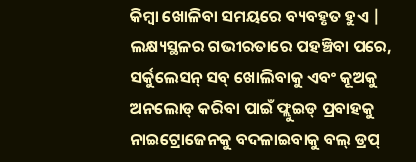କିମ୍ବା ଖୋଳିବା ସମୟରେ ବ୍ୟବହୃତ ହୁଏ |
ଲକ୍ଷ୍ୟସ୍ଥଳର ଗଭୀରତାରେ ପହଞ୍ଚିବା ପରେ, ସର୍କୁଲେସନ୍ ସବ୍ ଖୋଲିବାକୁ ଏବଂ କୂଅକୁ ଅନଲୋଡ୍ କରିବା ପାଇଁ ଫ୍ଲୁଇଡ୍ ପ୍ରବାହକୁ ନାଇଟ୍ରୋଜେନକୁ ବଦଳାଇବାକୁ ବଲ୍ ଡ୍ରପ୍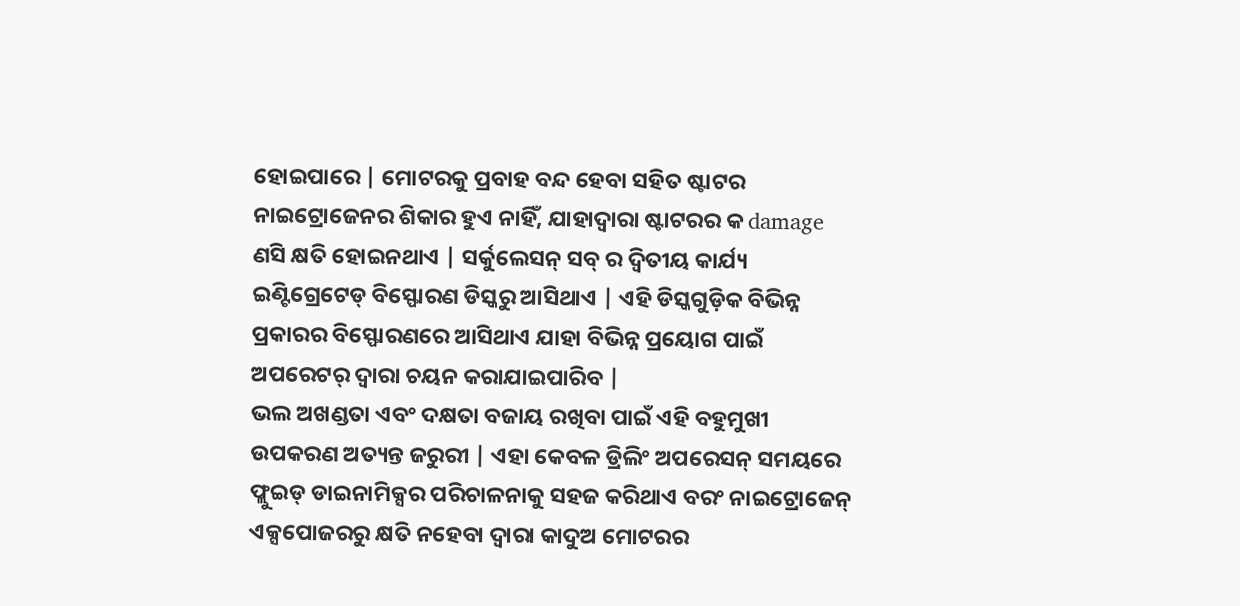ହୋଇପାରେ | ମୋଟରକୁ ପ୍ରବାହ ବନ୍ଦ ହେବା ସହିତ ଷ୍ଟାଟର ନାଇଟ୍ରୋଜେନର ଶିକାର ହୁଏ ନାହିଁ, ଯାହାଦ୍ୱାରା ଷ୍ଟାଟରର କ damage ଣସି କ୍ଷତି ହୋଇନଥାଏ | ସର୍କୁଲେସନ୍ ସବ୍ ର ଦ୍ୱିତୀୟ କାର୍ଯ୍ୟ ଇଣ୍ଟିଗ୍ରେଟେଡ୍ ବିସ୍ଫୋରଣ ଡିସ୍କରୁ ଆସିଥାଏ | ଏହି ଡିସ୍କଗୁଡ଼ିକ ବିଭିନ୍ନ ପ୍ରକାରର ବିସ୍ଫୋରଣରେ ଆସିଥାଏ ଯାହା ବିଭିନ୍ନ ପ୍ରୟୋଗ ପାଇଁ ଅପରେଟର୍ ଦ୍ୱାରା ଚୟନ କରାଯାଇପାରିବ |
ଭଲ ଅଖଣ୍ଡତା ଏବଂ ଦକ୍ଷତା ବଜାୟ ରଖିବା ପାଇଁ ଏହି ବହୁମୁଖୀ ଉପକରଣ ଅତ୍ୟନ୍ତ ଜରୁରୀ | ଏହା କେବଳ ଡ୍ରିଲିଂ ଅପରେସନ୍ ସମୟରେ ଫ୍ଲୁଇଡ୍ ଡାଇନାମିକ୍ସର ପରିଚାଳନାକୁ ସହଜ କରିଥାଏ ବରଂ ନାଇଟ୍ରୋଜେନ୍ ଏକ୍ସପୋଜରରୁ କ୍ଷତି ନହେବା ଦ୍ୱାରା କାଦୁଅ ମୋଟରର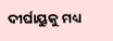ଦୀର୍ଘାୟୁକୁ ମଧ୍ୟ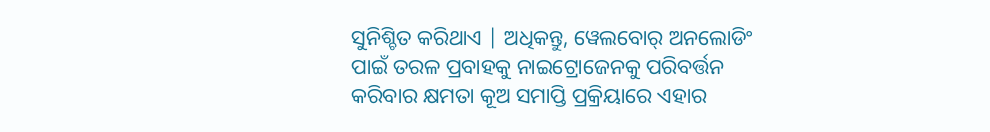ସୁନିଶ୍ଚିତ କରିଥାଏ | ଅଧିକନ୍ତୁ, ୱେଲବୋର୍ ଅନଲୋଡିଂ ପାଇଁ ତରଳ ପ୍ରବାହକୁ ନାଇଟ୍ରୋଜେନକୁ ପରିବର୍ତ୍ତନ କରିବାର କ୍ଷମତା କୂଅ ସମାପ୍ତି ପ୍ରକ୍ରିୟାରେ ଏହାର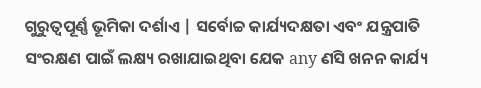ଗୁରୁତ୍ୱପୂର୍ଣ୍ଣ ଭୂମିକା ଦର୍ଶାଏ | ସର୍ବୋଚ୍ଚ କାର୍ଯ୍ୟଦକ୍ଷତା ଏବଂ ଯନ୍ତ୍ରପାତି ସଂରକ୍ଷଣ ପାଇଁ ଲକ୍ଷ୍ୟ ରଖାଯାଇଥିବା ଯେକ any ଣସି ଖନନ କାର୍ଯ୍ୟ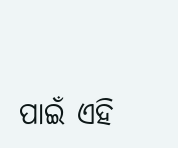ପାଇଁ ଏହି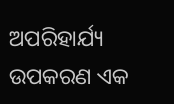ଅପରିହାର୍ଯ୍ୟ ଉପକରଣ ଏକ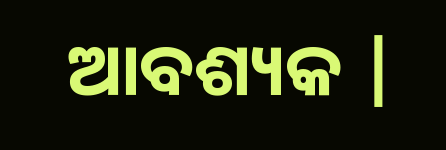ଆବଶ୍ୟକ |